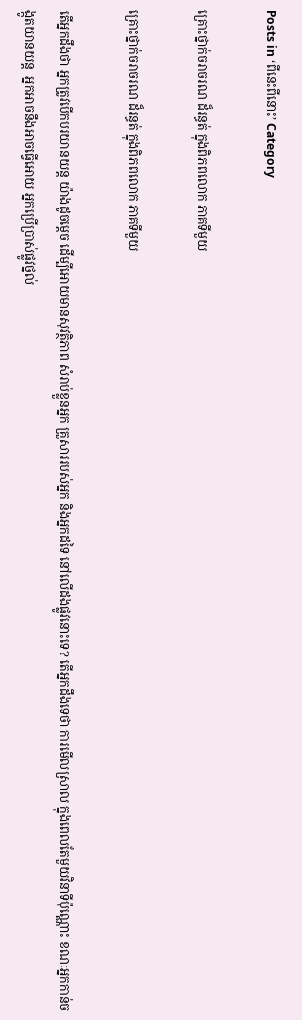Posts in ‘ពីនេះពីនោះ’ Category

គ្រោះថ្នាក់ចរាចរណ ដ៏រន្ធត់ ក្នុងពិភពលោក ភាគទីមួយ

គ្រោះថ្នាក់ចរាចរណ ដ៏រន្ធត់ ក្នុងពិភពលោក ភាគទីមួយ

តើអ្នកដឹងថា អ្នកត្រូវបើកបរយានយន្ដ យ៉ាងដូចម្ដេច ដើម្បីអោយមានសុវត្ថិភាព សំរាប់ខ្លួនអ្នក គ្រួសាររបស់អ្នក និងអ្នកដទៃ នៅលើដងផ្លូវនោះទេ? តើអ្នកដឹងទេថា ការមើលស្រាល ក្នុងពេលតែមួយវិនាទីប៉ុណ្ណោះ ខណៈអ្នកកាន់ចង្កូតយានយន្ដ  អ្នកអាចនឹងអាចធ្វើអោយ អ្នកប្រើប្រាស់ផ្លូវថ្នល់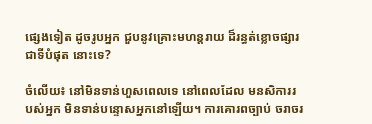ផ្សេងទៀត ដូចរូបអ្នក ជួបនូវគ្រោះមហន្តរាយ ដ៏រន្ធត់ខ្លោចផ្សារ ជាទីបំផុត នោះទេ?

ចំលើយ៖ នៅមិនទាន់ហួសពេលទេ នៅពេលដែល មនសិការរបស់អ្នក មិនទាន់បន្ទោសអ្នកនៅឡើយ។ ការគោរពច្បាប់ ចរាចរ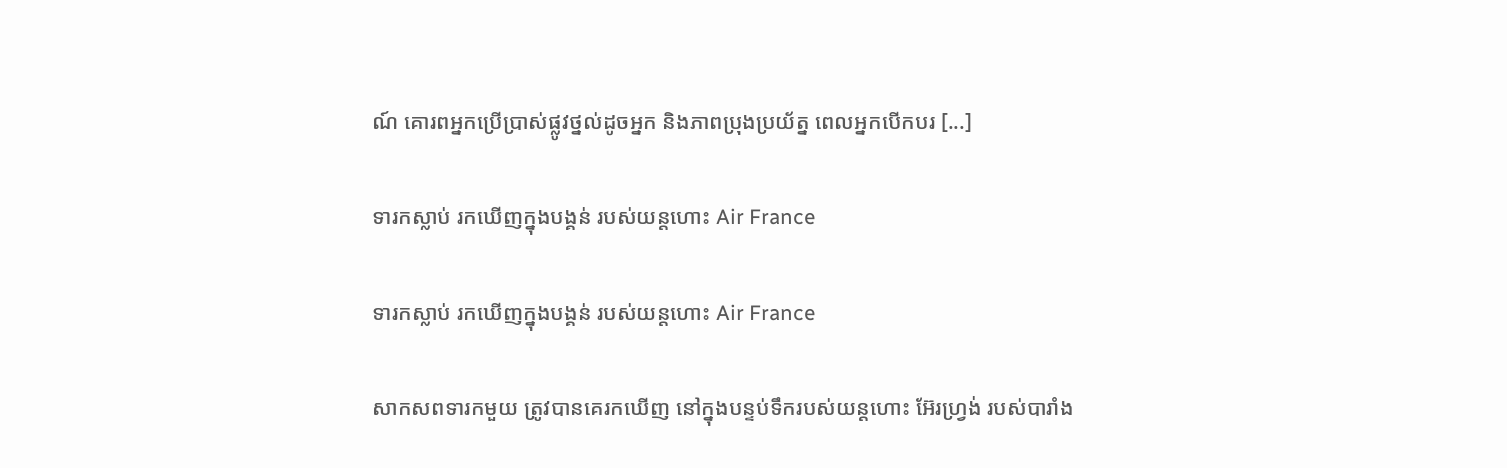ណ៍ គោរពអ្នកប្រើប្រាស់ផ្លូវថ្នល់ដូចអ្នក និងភាពប្រុងប្រយ័ត្ន ពេលអ្នកបើកបរ [...]

ទារកស្លាប់ រកឃើញក្នុងបង្គន់ របស់យន្តហោះ Air France

ទារកស្លាប់ រកឃើញក្នុងបង្គន់ របស់យន្តហោះ Air France

សាកសពទារកមួយ ត្រូវបានគេរកឃើញ នៅក្នុងបន្ទប់ទឹករបស់យន្ដហោះ អ៊ែរហ្រ្វង់ របស់បារាំង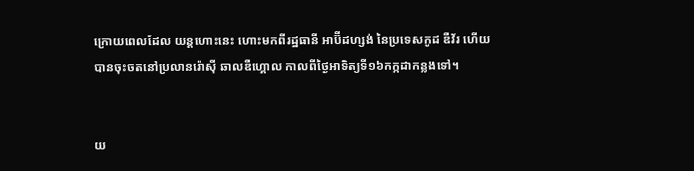ក្រោយពេលដែល យន្ដហោះនេះ ហោះមកពីរដ្ឋធានី អាប៊ីដហ្សង់ នៃប្រទេសកូដ ឌឺវ័រ ហើយបានចុះចតនៅប្រលានរ៉ោស៊ី ឆាលឌឺហ្គោល កាលពីថ្ងៃអាទិត្យទី១៦កក្កដាកន្លងទៅ។


យ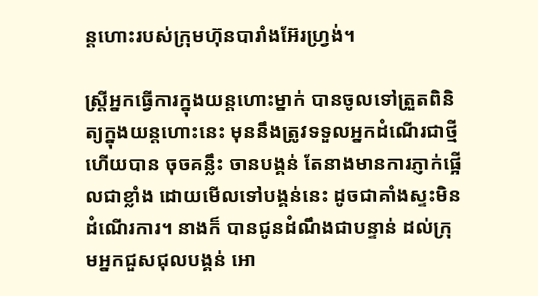ន្ដហោះរបស់ក្រុមហ៊ុនបារាំងអ៊ែរហ្វ្រង់។

ស្រ្តីអ្នកធ្វើការក្នុងយន្ដហោះម្នាក់ បានចូលទៅត្រួតពិនិត្យក្នុងយន្ដហោះនេះ មុននឹងត្រូវទទួលអ្នកដំណើរជាថ្មី ហើយបាន ចុចគន្លឹះ ចានបង្គន់ តែនាងមានការភ្ញាក់ផ្អើលជាខ្លាំង ដោយមើលទៅបង្គន់នេះ ដូចជាគាំងស្ទះមិនដំណើរការ។ នាងក៏ បានជូនដំណឹងជាបន្ទាន់ ដល់ក្រុមអ្នកជួសជុលបង្គន់ អោ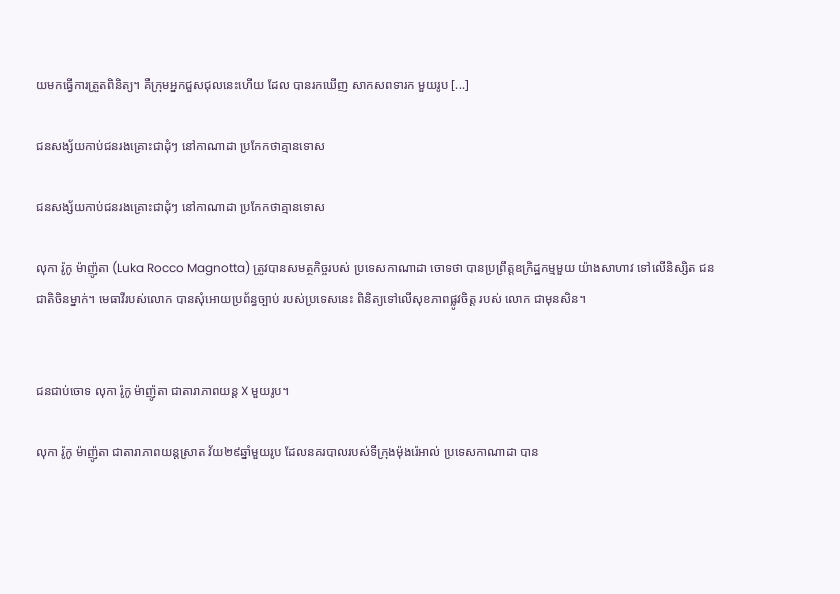យមកធ្វើការត្រួតពិនិត្យ។ គឺក្រុមអ្នកជួសជុលនេះហើយ ដែល បានរកឃើញ សាកសពទារក មួយរូប [...]

ជនសង្ស័យកាប់ជនរងគ្រោះជាដុំៗ នៅកាណាដា ប្រកែកថាគ្មានទោស

ជនសង្ស័យកាប់ជនរងគ្រោះជាដុំៗ នៅកាណាដា ប្រកែកថាគ្មានទោស

លុកា រ៉ូកូ ម៉ាញ៉ូតា (Luka Rocco Magnotta) ត្រូវបានសមត្ថកិច្ចរបស់ ប្រទេសកាណាដា ចោទថា បានប្រព្រឹត្តឧក្រិដ្ឋកម្មមួយ យ៉ាងសាហាវ ទៅលើនិស្សិត ជនជាតិចិនម្នាក់។ មេធាវីរបស់លោក បានសុំអោយប្រព័ន្ធច្បាប់ របស់ប្រទេសនេះ ពិនិត្យទៅលើសុខភាពផ្លូវចិត្ត របស់ លោក ជាមុនសិន។


ជនជាប់ចោទ លុកា រ៉ូកូ ម៉ាញ៉ូតា ជាតារាភាពយន្ដ X មួយរូប។

លុកា រ៉ូកូ ម៉ាញ៉ូតា ជាតារាភាពយន្ដស្រាត វ័យ២៩ឆ្នាំមួយរូប ដែលនគរបាលរបស់ទីក្រុងម៉ុងរ៉េអាល់ ប្រទេសកាណាដា បាន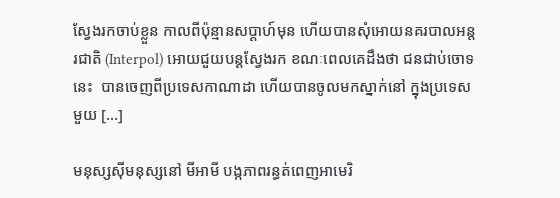ស្វែងរកចាប់ខ្លួន កាលពីប៉ុន្មានសប្ដាហ៍មុន ហើយបានសុំអោយនគរបាលអន្តរជាតិ (Interpol) អោយជួយបន្តស្វែងរក ខណៈពេលគេដឹងថា ជនជាប់ចោទនេះ  បានចេញពីប្រទេសកាណាដា ហើយបានចូលមកស្នាក់នៅ ក្នុងប្រទេសមួយ [...]

មនុស្សស៊ីមនុស្សនៅ មីអាមី បង្កភាពរន្ធត់ពេញអាមេរិ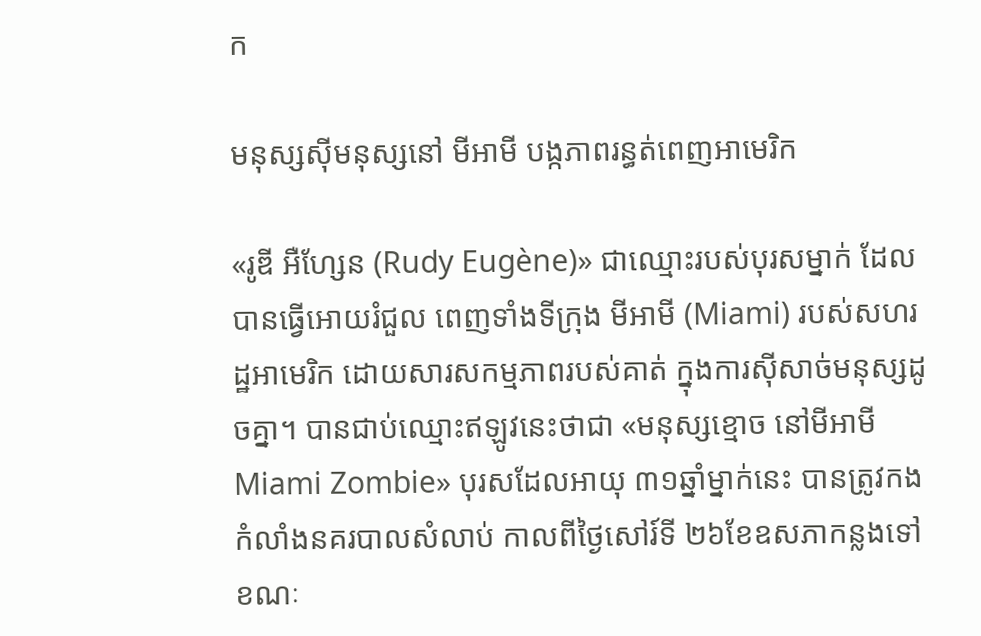ក

មនុស្សស៊ីមនុស្សនៅ មីអាមី បង្កភាពរន្ធត់ពេញអាមេរិក

«រូឌី អឺហ្សែន (Rudy Eugène)» ជាឈ្មោះរបស់បុរសម្នាក់ ដែលបានធ្វើអោយរំជួល ពេញទាំងទីក្រុង មីអាមី (Miami) របស់សហរដ្ឋអាមេរិក ដោយសារសកម្មភាពរបស់គាត់ ក្នុងការស៊ីសាច់មនុស្សដូចគ្នា។ បានជាប់ឈ្មោះឥឡូវនេះថាជា «មនុស្សខ្មោច នៅមីអាមី Miami Zombie» បុរសដែលអាយុ ៣១ឆ្នាំម្នាក់នេះ បានត្រូវកងកំលាំងនគរបាលសំលាប់ កាលពីថ្ងៃសៅរ៍ទី ២៦ខែឧសភាកន្លងទៅ ខណៈ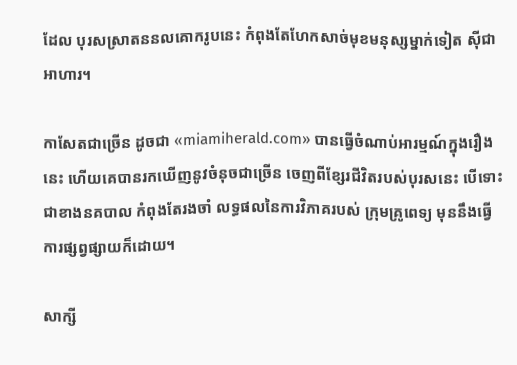ដែល បុរសស្រាតននលគោករូបនេះ កំពុងតែហែកសាច់មុខមនុស្សម្នាក់ទៀត ស៊ីជាអាហារ។

កាសែតជាច្រើន ដូចជា «miamiherald.com» បានធ្វើចំណាប់អារម្មណ៍ក្នុងរឿងនេះ ហើយគេបានរកឃើញនូវចំនុចជាច្រើន ចេញពីខ្សែរជីវិតរបស់បុរសនេះ បើទោះជាខាងនគបាល កំពុងតែរងចាំ លទ្ធផលនៃការវិភាគរបស់ ក្រុមគ្រូពេទ្យ មុននឹងធ្វើការផ្សព្វផ្សាយក៏ដោយ។

សាក្សី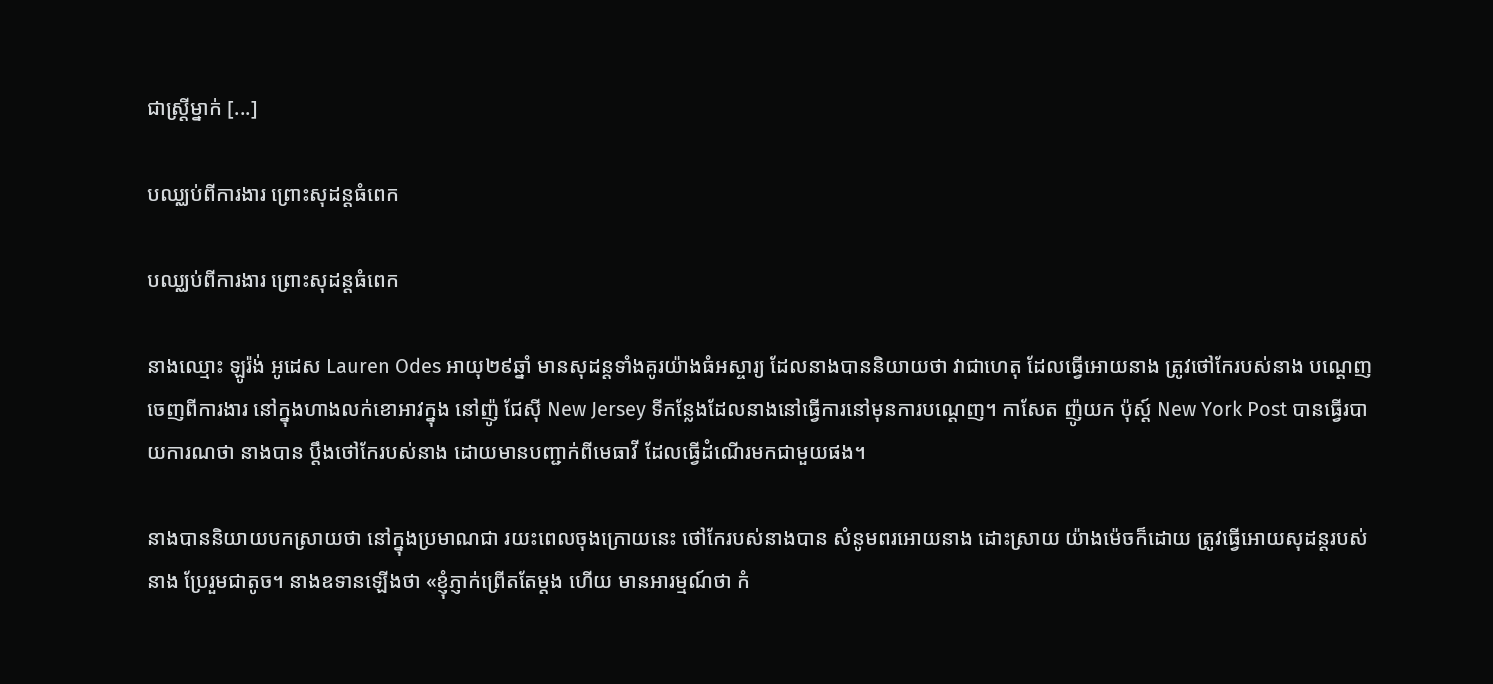ជាស្ត្រីម្នាក់ [...]

បឈ្ឈប់ពីការងារ ព្រោះសុដន្ដធំពេក

បឈ្ឈប់ពីការងារ ព្រោះសុដន្ដធំពេក

នាងឈ្មោះ ឡូរ៉ង់ អូដេស Lauren Odes អាយុ២៩ឆ្នាំ មានសុដន្ដទាំងគូរយ៉ាងធំអស្ចារ្យ ដែលនាងបាននិយាយថា វាជាហេតុ ដែលធ្វើអោយនាង ត្រូវថៅកែរបស់នាង បណ្ដេញចេញពីការងារ នៅក្នុងហាងលក់ខោអាវក្នុង នៅញ៉ូ ជែស៊ី New Jersey ទីកន្លែងដែលនាងនៅធ្វើការនៅមុនការបណ្ដេញ។ កាសែត ញ៉ូយក ប៉ុស្ដ៍ New York Post បានធ្វើរបាយការណថា នាងបាន ប្ដឹងថៅកែរបស់នាង ដោយមានបញ្ជាក់ពីមេធាវី ដែលធ្វើដំណើរមកជាមួយផង។

នាងបាននិយាយបកស្រាយថា នៅក្នុងប្រមាណជា រយះពេលចុងក្រោយនេះ ថៅកែរបស់នាងបាន សំនូមពរអោយនាង ដោះស្រាយ យ៉ាងម៉េចក៏ដោយ ត្រូវធ្វើអោយសុដន្ដរបស់នាង ប្រែរួមជាតូច។ នាងឧទានឡើងថា «ខ្ញុំភ្ញាក់ព្រើតតែម្ដង ហើយ មានអារម្មណ៍ថា កំ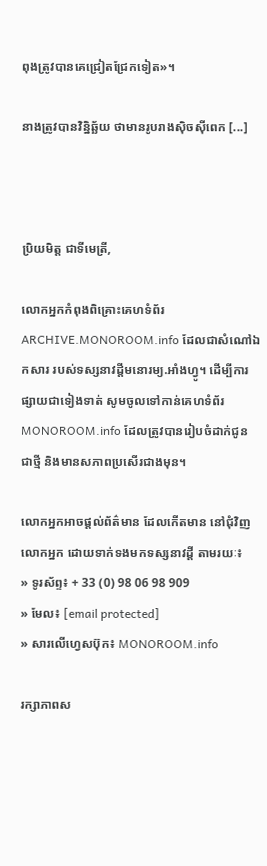ពុងត្រូវបានគេជ្រៀតជ្រែកទៀត»។

នាងត្រូវបានវិន្និឆ្ឆ័យ ថាមានរូបរាងស៊ិចស៊ីពេក [...]



ប្រិយមិត្ត ជាទីមេត្រី,

លោកអ្នកកំពុងពិគ្រោះគេហទំព័រ ARCHIVE.MONOROOM.info ដែលជាសំណៅឯកសារ របស់ទស្សនាវដ្ដីមនោរម្យ.អាំងហ្វូ។ ដើម្បីការផ្សាយជាទៀងទាត់ សូមចូលទៅកាន់គេហទំព័រ MONOROOM.info ដែលត្រូវបានរៀបចំដាក់ជូន ជាថ្មី និងមានសភាពប្រសើរជាងមុន។

លោកអ្នកអាចផ្ដល់ព័ត៌មាន ដែលកើតមាន នៅជុំវិញលោកអ្នក ដោយទាក់ទងមកទស្សនាវដ្ដី តាមរយៈ៖
» ទូរស័ព្ទ៖ + 33 (0) 98 06 98 909
» មែល៖ [email protected]
» សារលើហ្វេសប៊ុក៖ MONOROOM.info

រក្សាភាពស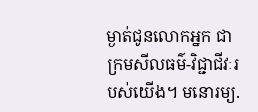ម្ងាត់ជូនលោកអ្នក ជាក្រមសីលធម៌-វិជ្ជាជីវៈរបស់យើង។ មនោរម្យ.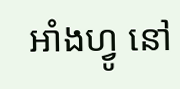អាំងហ្វូ នៅ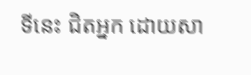ទីនេះ ជិតអ្នក ដោយសា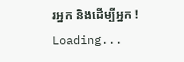រអ្នក និងដើម្បីអ្នក !
Loading...